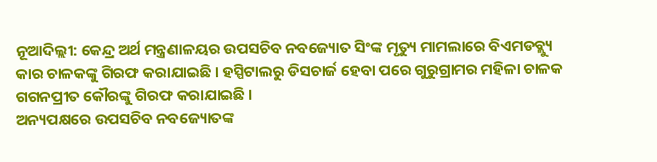ନୂଆଦିଲ୍ଲୀ: କେନ୍ଦ୍ର ଅର୍ଥ ମନ୍ତ୍ରଣାଳୟର ଉପସଚିବ ନବଜ୍ୟୋତ ସିଂଙ୍କ ମୃତ୍ୟୁ ମାମଲାରେ ବିଏମଡବ୍ଲ୍ୟୁ କାର ଚାଳକଙ୍କୁ ଗିରଫ କରାଯାଇଛି । ହସ୍ପିଟାଲରୁ ଡିସଚାର୍ଜ ହେବା ପରେ ଗୁରୁଗ୍ରାମର ମହିଳା ଚାଳକ ଗଗନପ୍ରୀତ କୌରଙ୍କୁ ଗିରଫ କରାଯାଇଛି ।
ଅନ୍ୟପକ୍ଷରେ ଉପସଚିବ ନବଜ୍ୟୋତଙ୍କ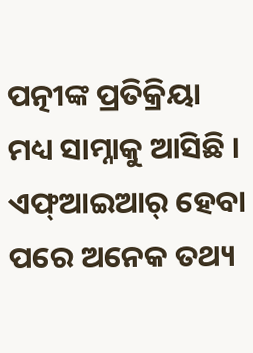ପତ୍ନୀଙ୍କ ପ୍ରତିକ୍ରିୟା ମଧ୍ୟ ସାମ୍ନାକୁ ଆସିଛି । ଏଫ୍ଆଇଆର୍ ହେବା ପରେ ଅନେକ ତଥ୍ୟ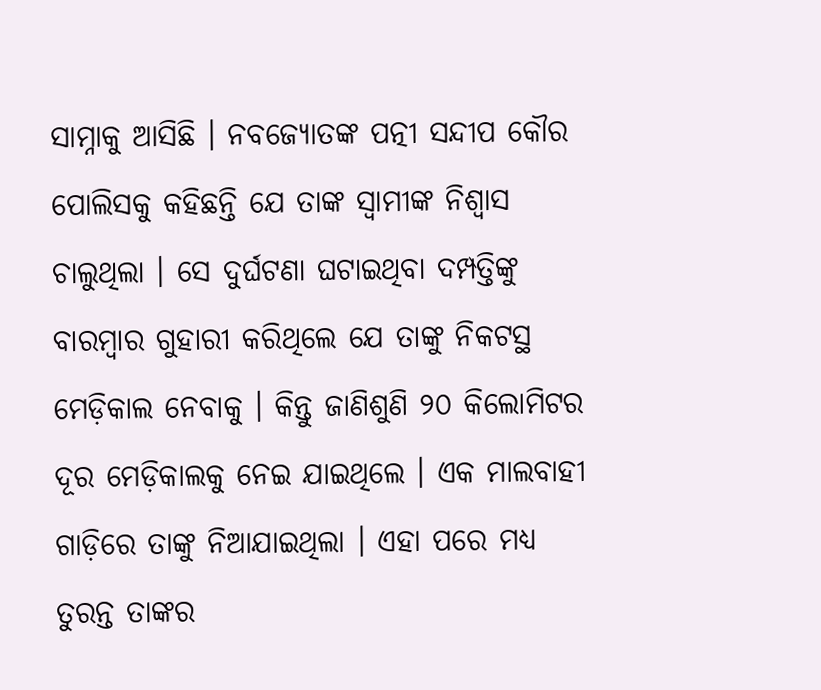ସାମ୍ନାକୁ ଆସିଛି । ନବଜ୍ୟୋତଙ୍କ ପତ୍ନୀ ସନ୍ଦୀପ କୌର ପୋଲିସକୁ କହିଛନ୍ତି ଯେ ତାଙ୍କ ସ୍ୱାମୀଙ୍କ ନିଶ୍ୱାସ ଚାଲୁଥିଲା । ସେ ଦୁର୍ଘଟଣା ଘଟାଇଥିବା ଦମ୍ପତ୍ତିଙ୍କୁ ବାରମ୍ବାର ଗୁହାରୀ କରିଥିଲେ ଯେ ତାଙ୍କୁ ନିକଟସ୍ଥ ମେଡ଼ିକାଲ ନେବାକୁ । କିନ୍ତୁ ଜାଣିଶୁଣି ୨୦ କିଲୋମିଟର ଦୂର ମେଡ଼ିକାଲକୁ ନେଇ ଯାଇଥିଲେ । ଏକ ମାଲବାହୀ ଗାଡ଼ିରେ ତାଙ୍କୁ ନିଆଯାଇଥିଲା । ଏହା ପରେ ମଧ୍ୟ ତୁରନ୍ତ ତାଙ୍କର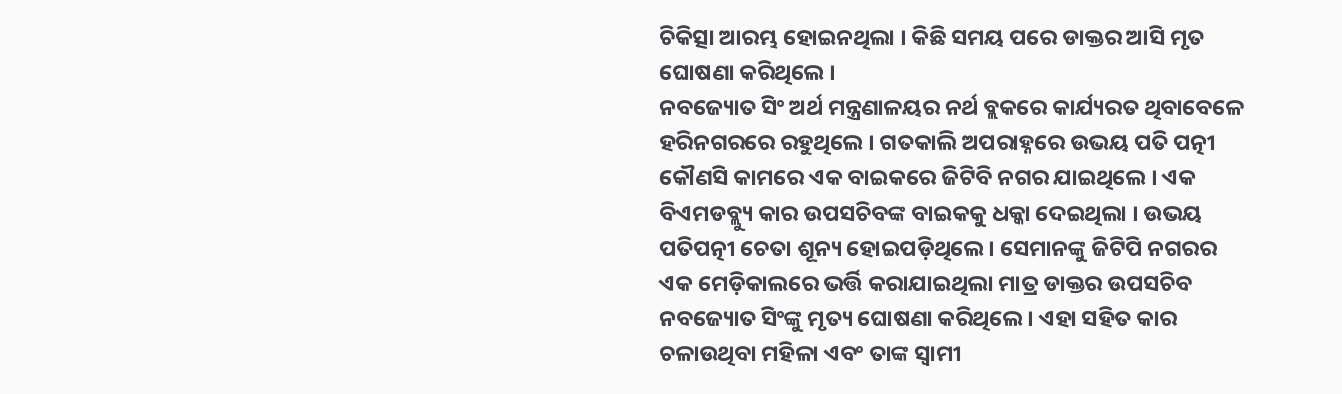ଚିକିତ୍ସା ଆରମ୍ଭ ହୋଇନଥିଲା । କିଛି ସମୟ ପରେ ଡାକ୍ତର ଆସି ମୃତ ଘୋଷଣା କରିଥିଲେ ।
ନବଜ୍ୟୋତ ସିଂ ଅର୍ଥ ମନ୍ତ୍ରଣାଳୟର ନର୍ଥ ବ୍ଲକରେ କାର୍ଯ୍ୟରତ ଥିବାବେଳେ ହରିନଗରରେ ରହୁଥିଲେ । ଗତକାଲି ଅପରାହ୍ନରେ ଉଭୟ ପତି ପତ୍ନୀ କୌଣସି କାମରେ ଏକ ବାଇକରେ ଜିଟିବି ନଗର ଯାଇଥିଲେ । ଏକ ବିଏମଡବ୍ଲ୍ୟୁ କାର ଉପସଚିବଙ୍କ ବାଇକକୁ ଧକ୍କା ଦେଇଥିଲା । ଉଭୟ ପତିପତ୍ନୀ ଚେତା ଶୂନ୍ୟ ହୋଇପଡ଼ିଥିଲେ । ସେମାନଙ୍କୁ ଜିଟିପି ନଗରର ଏକ ମେଡ଼ିକାଲରେ ଭର୍ତ୍ତି କରାଯାଇଥିଲା ମାତ୍ର ଡାକ୍ତର ଉପସଚିବ ନବଜ୍ୟୋତ ସିଂଙ୍କୁ ମୃତ୍ୟ ଘୋଷଣା କରିଥିଲେ । ଏହା ସହିତ କାର ଚଳାଉଥିବା ମହିଳା ଏବଂ ତାଙ୍କ ସ୍ୱାମୀ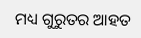ମଧ୍ୟ ଗୁରୁତର ଆହତ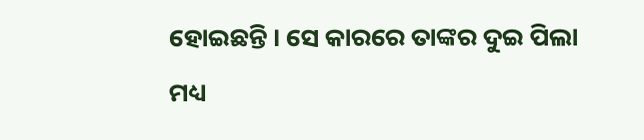ହୋଇଛନ୍ତି । ସେ କାରରେ ତାଙ୍କର ଦୁଇ ପିଲା ମଧ୍ୟ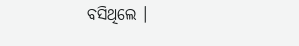ବସିଥିଲେ ।